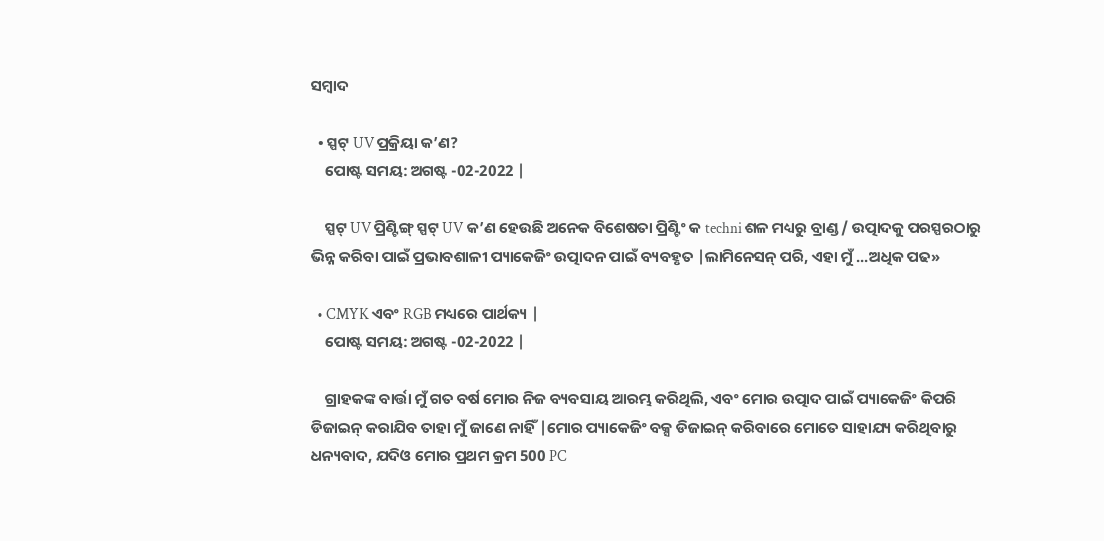ସମ୍ବାଦ

  • ସ୍ପଟ୍ UV ପ୍ରକ୍ରିୟା କ’ଣ?
    ପୋଷ୍ଟ ସମୟ: ଅଗଷ୍ଟ -02-2022 |

    ସ୍ପଟ୍ UV ପ୍ରିଣ୍ଟିଙ୍ଗ୍ ସ୍ପଟ୍ UV କ’ଣ ହେଉଛି ଅନେକ ବିଶେଷତା ପ୍ରିଣ୍ଟିଂ କ techni ଶଳ ମଧ୍ୟରୁ ବ୍ରାଣ୍ଡ / ଉତ୍ପାଦକୁ ପରସ୍ପରଠାରୁ ଭିନ୍ନ କରିବା ପାଇଁ ପ୍ରଭାବଶାଳୀ ପ୍ୟାକେଜିଂ ଉତ୍ପାଦନ ପାଇଁ ବ୍ୟବହୃତ |ଲାମିନେସନ୍ ପରି, ଏହା ମୁଁ ...ଅଧିକ ପଢ»

  • CMYK ଏବଂ RGB ମଧ୍ୟରେ ପାର୍ଥକ୍ୟ |
    ପୋଷ୍ଟ ସମୟ: ଅଗଷ୍ଟ -02-2022 |

    ଗ୍ରାହକଙ୍କ ବାର୍ତ୍ତା ମୁଁ ଗତ ବର୍ଷ ମୋର ନିଜ ବ୍ୟବସାୟ ଆରମ୍ଭ କରିଥିଲି, ଏବଂ ମୋର ଉତ୍ପାଦ ପାଇଁ ପ୍ୟାକେଜିଂ କିପରି ଡିଜାଇନ୍ କରାଯିବ ତାହା ମୁଁ ଜାଣେ ନାହିଁ |ମୋର ପ୍ୟାକେଜିଂ ବକ୍ସ ଡିଜାଇନ୍ କରିବାରେ ମୋତେ ସାହାଯ୍ୟ କରିଥିବାରୁ ଧନ୍ୟବାଦ, ଯଦିଓ ମୋର ପ୍ରଥମ କ୍ରମ 500 PC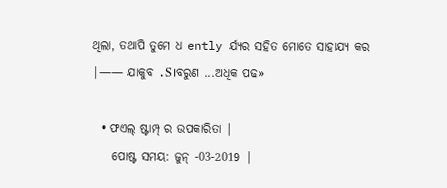ଥିଲା, ତଥାପି ତୁମେ ଧ ently ର୍ଯ୍ୟର ସହିତ ମୋତେ ସାହାଯ୍ୟ କର |—— ଯାକୁବ .S।ବରୁଣ ...ଅଧିକ ପଢ»

  • ଫଏଲ୍ ଷ୍ଟାମ୍ପ୍ ର ଉପକାରିତା |
    ପୋଷ୍ଟ ସମୟ: ଜୁନ୍ -03-2019 |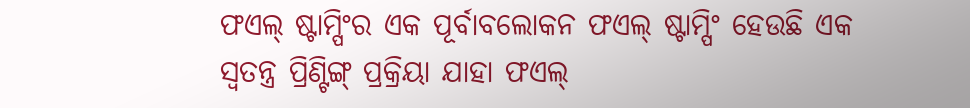ଫଏଲ୍ ଷ୍ଟାମ୍ପିଂର ଏକ ପୂର୍ବାବଲୋକନ ଫଏଲ୍ ଷ୍ଟାମ୍ପିଂ ହେଉଛି ଏକ ସ୍ୱତନ୍ତ୍ର ପ୍ରିଣ୍ଟିଙ୍ଗ୍ ପ୍ରକ୍ରିୟା ଯାହା ଫଏଲ୍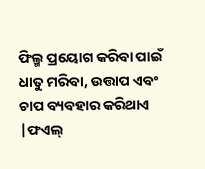ଫିଲ୍ମ ପ୍ରୟୋଗ କରିବା ପାଇଁ ଧାତୁ ମରିବା, ଉତ୍ତାପ ଏବଂ ଚାପ ବ୍ୟବହାର କରିଥାଏ |ଫଏଲ୍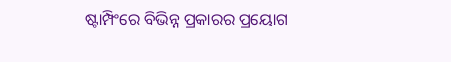ଷ୍ଟାମ୍ପିଂରେ ବିଭିନ୍ନ ପ୍ରକାରର ପ୍ରୟୋଗ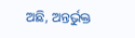ଅଛି, ଅନ୍ତର୍ଭୁକ୍ତ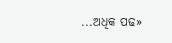...ଅଧିକ ପଢ»